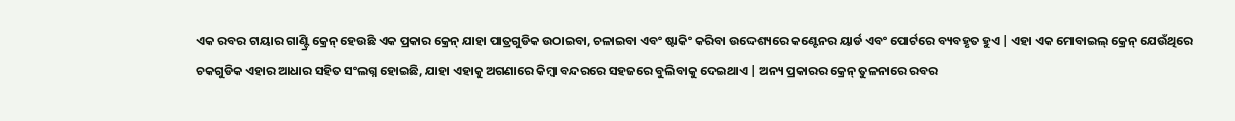ଏକ ରବର ଟାୟାର ଗାଣ୍ଟ୍ରି କ୍ରେନ୍ ହେଉଛି ଏକ ପ୍ରକାର କ୍ରେନ୍ ଯାହା ପାତ୍ରଗୁଡିକ ଉଠାଇବା, ଚଳାଇବା ଏବଂ ଷ୍ଟାକିଂ କରିବା ଉଦ୍ଦେଶ୍ୟରେ କଣ୍ଟେନର ୟାର୍ଡ ଏବଂ ପୋର୍ଟରେ ବ୍ୟବହୃତ ହୁଏ | ଏହା ଏକ ମୋବାଇଲ୍ କ୍ରେନ୍ ଯେଉଁଥିରେ ଚକଗୁଡିକ ଏହାର ଆଧାର ସହିତ ସଂଲଗ୍ନ ହୋଇଛି, ଯାହା ଏହାକୁ ଅଗଣାରେ କିମ୍ବା ବନ୍ଦରରେ ସହଜରେ ବୁଲିବାକୁ ଦେଇଥାଏ | ଅନ୍ୟ ପ୍ରକାରର କ୍ରେନ୍ ତୁଳନାରେ ରବର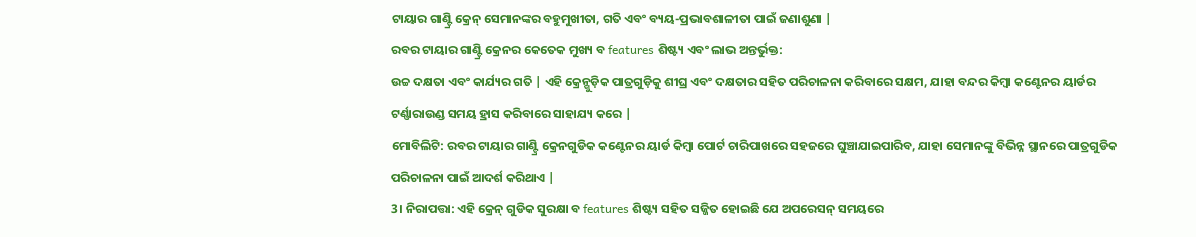ଟାୟାର ଗାଣ୍ଟ୍ରି କ୍ରେନ୍ ସେମାନଙ୍କର ବହୁମୁଖୀତା, ଗତି ଏବଂ ବ୍ୟୟ-ପ୍ରଭାବଶାଳୀତା ପାଇଁ ଜଣାଶୁଣା |
ରବର ଟାୟାର ଗାଣ୍ଟ୍ରି କ୍ରେନର କେତେକ ମୁଖ୍ୟ ବ features ଶିଷ୍ଟ୍ୟ ଏବଂ ଲାଭ ଅନ୍ତର୍ଭୁକ୍ତ:
ଉଚ୍ଚ ଦକ୍ଷତା ଏବଂ କାର୍ଯ୍ୟର ଗତି | ଏହି କ୍ରେନ୍ଗୁଡ଼ିକ ପାତ୍ରଗୁଡ଼ିକୁ ଶୀଘ୍ର ଏବଂ ଦକ୍ଷତାର ସହିତ ପରିଚାଳନା କରିବାରେ ସକ୍ଷମ, ଯାହା ବନ୍ଦର କିମ୍ବା କଣ୍ଟେନର ୟାର୍ଡର ଟର୍ଣ୍ଣାରାଉଣ୍ଡ ସମୟ ହ୍ରାସ କରିବାରେ ସାହାଯ୍ୟ କରେ |
ମୋବିଲିଟି: ରବର ଟାୟାର ଗାଣ୍ଟ୍ରି କ୍ରେନଗୁଡିକ କଣ୍ଟେନର ୟାର୍ଡ କିମ୍ବା ପୋର୍ଟ ଚାରିପାଖରେ ସହଜରେ ଘୁଞ୍ଚାଯାଇପାରିବ, ଯାହା ସେମାନଙ୍କୁ ବିଭିନ୍ନ ସ୍ଥାନରେ ପାତ୍ରଗୁଡିକ ପରିଚାଳନା ପାଇଁ ଆଦର୍ଶ କରିଥାଏ |
3। ନିରାପତ୍ତା: ଏହି କ୍ରେନ୍ ଗୁଡିକ ସୁରକ୍ଷା ବ features ଶିଷ୍ଟ୍ୟ ସହିତ ସଜ୍ଜିତ ହୋଇଛି ଯେ ଅପରେସନ୍ ସମୟରେ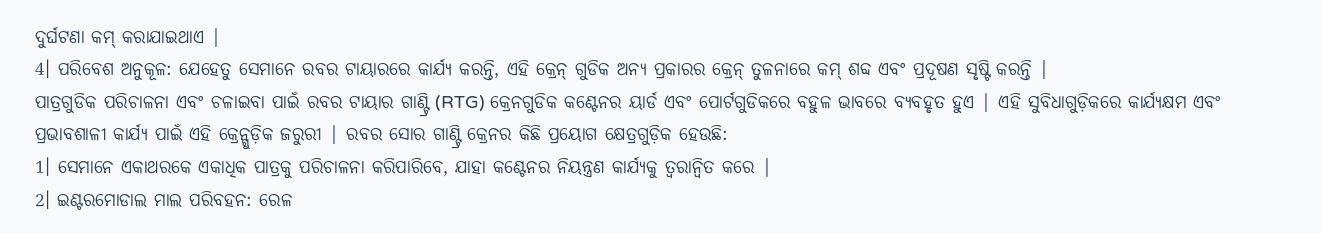ଦୁର୍ଘଟଣା କମ୍ କରାଯାଇଥାଏ |
4। ପରିବେଶ ଅନୁକୂଳ: ଯେହେତୁ ସେମାନେ ରବର ଟାୟାରରେ କାର୍ଯ୍ୟ କରନ୍ତି, ଏହି କ୍ରେନ୍ ଗୁଡିକ ଅନ୍ୟ ପ୍ରକାରର କ୍ରେନ୍ ତୁଳନାରେ କମ୍ ଶବ୍ଦ ଏବଂ ପ୍ରଦୂଷଣ ସୃଷ୍ଟି କରନ୍ତି |
ପାତ୍ରଗୁଡିକ ପରିଚାଳନା ଏବଂ ଚଳାଇବା ପାଇଁ ରବର ଟାୟାର ଗାଣ୍ଟ୍ରି (RTG) କ୍ରେନଗୁଡିକ କଣ୍ଟେନର ୟାର୍ଡ ଏବଂ ପୋର୍ଟଗୁଡିକରେ ବହୁଳ ଭାବରେ ବ୍ୟବହୃତ ହୁଏ | ଏହି ସୁବିଧାଗୁଡ଼ିକରେ କାର୍ଯ୍ୟକ୍ଷମ ଏବଂ ପ୍ରଭାବଶାଳୀ କାର୍ଯ୍ୟ ପାଇଁ ଏହି କ୍ରେନ୍ଗୁଡ଼ିକ ଜରୁରୀ | ରବର ସୋର ଗାଣ୍ଟ୍ରି କ୍ରେନର କିଛି ପ୍ରୟୋଗ କ୍ଷେତ୍ରଗୁଡ଼ିକ ହେଉଛି:
1। ସେମାନେ ଏକାଥରକେ ଏକାଧିକ ପାତ୍ରକୁ ପରିଚାଳନା କରିପାରିବେ, ଯାହା କଣ୍ଟେନର ନିୟନ୍ତ୍ରଣ କାର୍ଯ୍ୟକୁ ତ୍ୱରାନ୍ୱିତ କରେ |
2। ଇଣ୍ଟରମୋଡାଲ ମାଲ ପରିବହନ: ରେଳ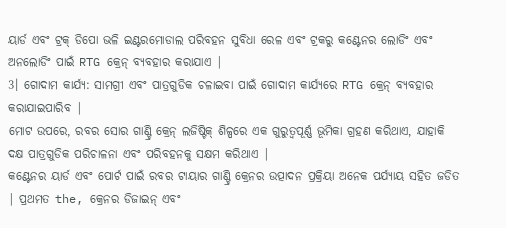ୟାର୍ଡ ଏବଂ ଟ୍ରକ୍ ଡିପୋ ଭଳି ଇଣ୍ଟରମୋଡାଲ ପରିବହନ ସୁବିଧା ରେଳ ଏବଂ ଟ୍ରକରୁ କଣ୍ଟେନର ଲୋଡିଂ ଏବଂ ଅନଲୋଡିଂ ପାଇଁ RTG କ୍ରେନ୍ ବ୍ୟବହାର କରାଯାଏ |
3। ଗୋଦାମ କାର୍ଯ୍ୟ: ସାମଗ୍ରୀ ଏବଂ ପାତ୍ରଗୁଡିକ ଚଳାଇବା ପାଇଁ ଗୋଦାମ କାର୍ଯ୍ୟରେ RTG କ୍ରେନ୍ ବ୍ୟବହାର କରାଯାଇପାରିବ |
ମୋଟ ଉପରେ, ରବର ସୋର ଗାଣ୍ଟ୍ରି କ୍ରେନ୍ ଲଜିଷ୍ଟିକ୍ ଶିଳ୍ପରେ ଏକ ଗୁରୁତ୍ୱପୂର୍ଣ୍ଣ ଭୂମିକା ଗ୍ରହଣ କରିଥାଏ, ଯାହାକି ଦକ୍ଷ ପାତ୍ରଗୁଡିକ ପରିଚାଳନା ଏବଂ ପରିବହନକୁ ସକ୍ଷମ କରିଥାଏ |
କଣ୍ଟେନର ୟାର୍ଡ ଏବଂ ପୋର୍ଟ ପାଇଁ ରବର ଟାୟାର ଗାଣ୍ଟ୍ରି କ୍ରେନର ଉତ୍ପାଦନ ପ୍ରକ୍ରିୟା ଅନେକ ପର୍ଯ୍ୟାୟ ସହିତ ଜଡିତ | ପ୍ରଥମତ the, କ୍ରେନର ଡିଜାଇନ୍ ଏବଂ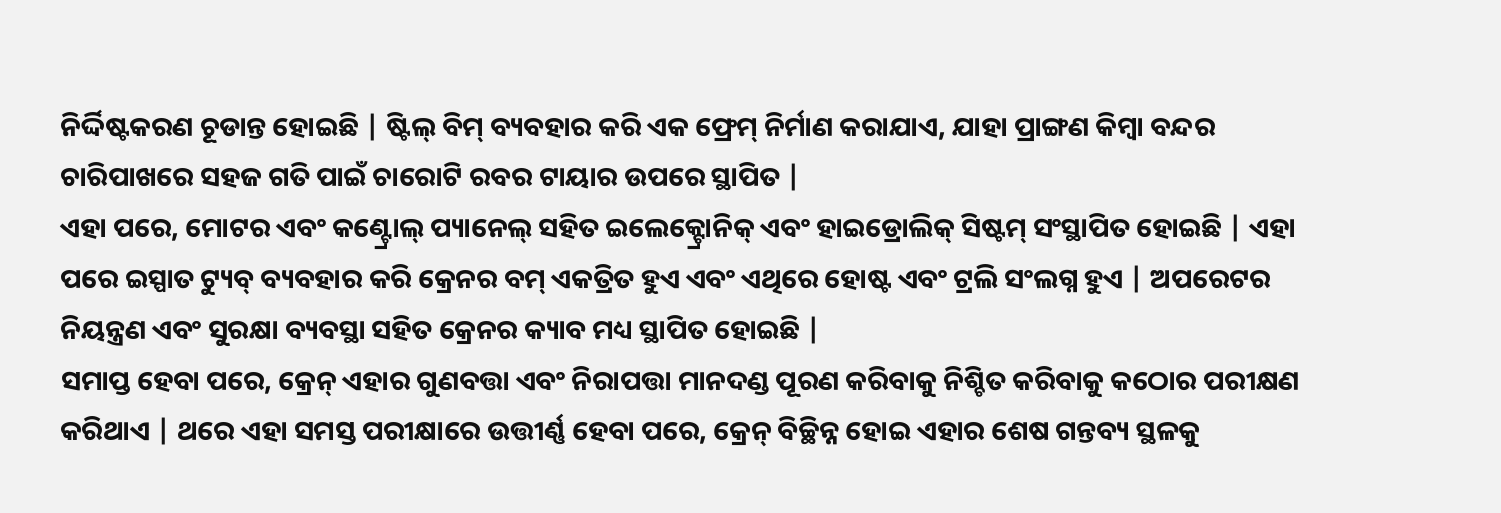ନିର୍ଦ୍ଦିଷ୍ଟକରଣ ଚୂଡାନ୍ତ ହୋଇଛି | ଷ୍ଟିଲ୍ ବିମ୍ ବ୍ୟବହାର କରି ଏକ ଫ୍ରେମ୍ ନିର୍ମାଣ କରାଯାଏ, ଯାହା ପ୍ରାଙ୍ଗଣ କିମ୍ବା ବନ୍ଦର ଚାରିପାଖରେ ସହଜ ଗତି ପାଇଁ ଚାରୋଟି ରବର ଟାୟାର ଉପରେ ସ୍ଥାପିତ |
ଏହା ପରେ, ମୋଟର ଏବଂ କଣ୍ଟ୍ରୋଲ୍ ପ୍ୟାନେଲ୍ ସହିତ ଇଲେକ୍ଟ୍ରୋନିକ୍ ଏବଂ ହାଇଡ୍ରୋଲିକ୍ ସିଷ୍ଟମ୍ ସଂସ୍ଥାପିତ ହୋଇଛି | ଏହା ପରେ ଇସ୍ପାତ ଟ୍ୟୁବ୍ ବ୍ୟବହାର କରି କ୍ରେନର ବମ୍ ଏକତ୍ରିତ ହୁଏ ଏବଂ ଏଥିରେ ହୋଷ୍ଟ ଏବଂ ଟ୍ରଲି ସଂଲଗ୍ନ ହୁଏ | ଅପରେଟର ନିୟନ୍ତ୍ରଣ ଏବଂ ସୁରକ୍ଷା ବ୍ୟବସ୍ଥା ସହିତ କ୍ରେନର କ୍ୟାବ ମଧ୍ୟ ସ୍ଥାପିତ ହୋଇଛି |
ସମାପ୍ତ ହେବା ପରେ, କ୍ରେନ୍ ଏହାର ଗୁଣବତ୍ତା ଏବଂ ନିରାପତ୍ତା ମାନଦଣ୍ଡ ପୂରଣ କରିବାକୁ ନିଶ୍ଚିତ କରିବାକୁ କଠୋର ପରୀକ୍ଷଣ କରିଥାଏ | ଥରେ ଏହା ସମସ୍ତ ପରୀକ୍ଷାରେ ଉତ୍ତୀର୍ଣ୍ଣ ହେବା ପରେ, କ୍ରେନ୍ ବିଚ୍ଛିନ୍ନ ହୋଇ ଏହାର ଶେଷ ଗନ୍ତବ୍ୟ ସ୍ଥଳକୁ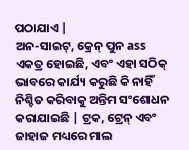ପଠାଯାଏ |
ଅନ-ସାଇଟ୍, କ୍ରେନ୍ ପୁନ ass ଏକତ୍ର ହୋଇଛି, ଏବଂ ଏହା ସଠିକ୍ ଭାବରେ କାର୍ଯ୍ୟ କରୁଛି କି ନାହିଁ ନିଶ୍ଚିତ କରିବାକୁ ଅନ୍ତିମ ସଂଶୋଧନ କରାଯାଇଛି | ଟ୍ରକ, ଟ୍ରେନ୍ ଏବଂ ଜାହାଜ ମଧ୍ୟରେ ମାଲ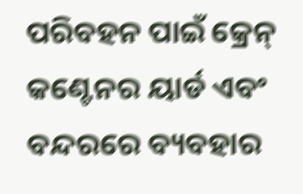ପରିବହନ ପାଇଁ କ୍ରେନ୍ କଣ୍ଟେନର ୟାର୍ଡ ଏବଂ ବନ୍ଦରରେ ବ୍ୟବହାର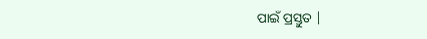ପାଇଁ ପ୍ରସ୍ତୁତ |